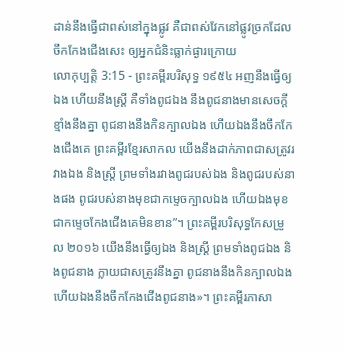ដាន់នឹងធ្វើជាពស់នៅក្នុងផ្លូវ គឺជាពស់វែកនៅផ្លូវច្រកដែលចឹកកែងជើងសេះ ឲ្យអ្នកជំនិះធ្លាក់ផ្ងារក្រោយ
លោកុប្បត្តិ 3:15 - ព្រះគម្ពីរបរិសុទ្ធ ១៩៥៤ អញនឹងធ្វើឲ្យឯង ហើយនឹងស្ត្រី គឺទាំងពូជឯង នឹងពូជនាងមានសេចក្ដីខ្មាំងនឹងគ្នា ពូជនាងនឹងកិនក្បាលឯង ហើយឯងនឹងចឹកកែងជើងគេ ព្រះគម្ពីរខ្មែរសាកល យើងនឹងដាក់ភាពជាសត្រូវរវាងឯង និងស្ត្រី ព្រមទាំងរវាងពូជរបស់ឯង និងពូជរបស់នាងផង ពូជរបស់នាងមុខជាកម្ទេចក្បាលឯង ហើយឯងមុខជាកម្ទេចកែងជើងគេមិនខាន”។ ព្រះគម្ពីរបរិសុទ្ធកែសម្រួល ២០១៦ យើងនឹងធ្វើឲ្យឯង និងស្ត្រី ព្រមទាំងពូជឯង និងពូជនាង ក្លាយជាសត្រូវនឹងគ្នា ពូជនាងនឹងកិនក្បាលឯង ហើយឯងនឹងចឹកកែងជើងពូជនាង»។ ព្រះគម្ពីរភាសា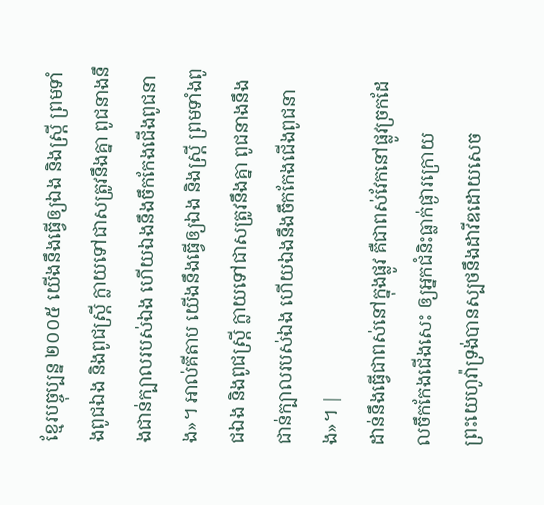ខ្មែរបច្ចុប្បន្ន ២០០៥ យើងនឹងធ្វើឲ្យឯង និងស្ត្រី ព្រមទាំងពូជឯង និងពូជស្ត្រី ក្លាយទៅជាសត្រូវនឹងគ្នា ពូជនាងនឹងជាន់ក្បាលរបស់ឯង ហើយឯងនឹងចឹកកែងជើងពូជនាង»។ អាល់គីតាប យើងនឹងធ្វើឲ្យឯង និងស្ត្រី ព្រមទាំងពូជឯង និងពូជស្ត្រី ក្លាយទៅជាសត្រូវនឹងគ្នា ពូជនាងនឹងជាន់ក្បាលរបស់ឯង ហើយឯងនឹងចឹកកែងជើងពូជនាង»។ |
ដាន់នឹងធ្វើជាពស់នៅក្នុងផ្លូវ គឺជាពស់វែកនៅផ្លូវច្រកដែលចឹកកែងជើងសេះ ឲ្យអ្នកជំនិះធ្លាក់ផ្ងារក្រោយ
ព្រះយេហូវ៉ាទ្រង់បានស្បថនឹងដាវីឌដោយសេច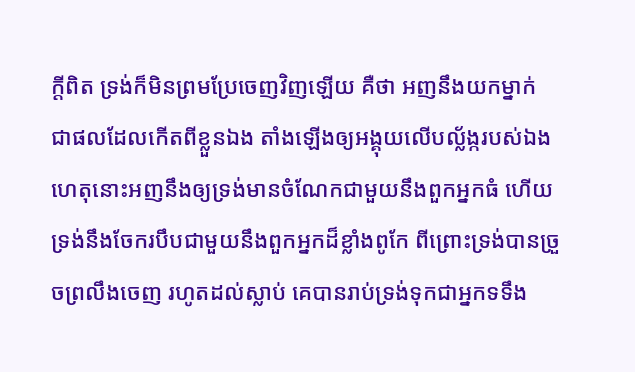ក្ដីពិត ទ្រង់ក៏មិនព្រមប្រែចេញវិញឡើយ គឺថា អញនឹងយកម្នាក់ ជាផលដែលកើតពីខ្លួនឯង តាំងឡើងឲ្យអង្គុយលើបល្ល័ង្ករបស់ឯង
ហេតុនោះអញនឹងឲ្យទ្រង់មានចំណែកជាមួយនឹងពួកអ្នកធំ ហើយទ្រង់នឹងចែករបឹបជាមួយនឹងពួកអ្នកដ៏ខ្លាំងពូកែ ពីព្រោះទ្រង់បានច្រួចព្រលឹងចេញ រហូតដល់ស្លាប់ គេបានរាប់ទ្រង់ទុកជាអ្នកទទឹង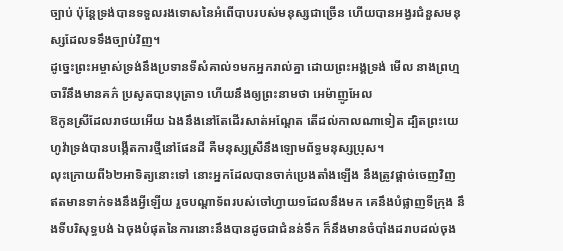ច្បាប់ ប៉ុន្តែទ្រង់បានទទួលរងទោសនៃអំពើបាបរបស់មនុស្សជាច្រើន ហើយបានអង្វរជំនួសមនុស្សដែលទទឹងច្បាប់វិញ។
ដូច្នេះព្រះអម្ចាស់ទ្រង់នឹងប្រទានទីសំគាល់១មកអ្នករាល់គ្នា ដោយព្រះអង្គទ្រង់ មើល នាងព្រហ្មចារីនឹងមានគភ៌ ប្រសូតបានបុត្រា១ ហើយនឹងឲ្យព្រះនាមថា អេម៉ាញូអែល
ឱកូនស្រីដែលរាថយអើយ ឯងនឹងនៅតែដើរសាត់អណ្តែត តើដល់កាលណាទៀត ដ្បិតព្រះយេហូវ៉ាទ្រង់បានបង្កើតការថ្មីនៅផែនដី គឺមនុស្សស្រីនឹងឡោមព័ទ្ធមនុស្សប្រុស។
លុះក្រោយពី៦២អាទិត្យនោះទៅ នោះអ្នកដែលបានចាក់ប្រេងតាំងឡើង នឹងត្រូវផ្តាច់ចេញវិញ ឥតមានទាក់ទងនឹងអ្វីឡើយ រួចបណ្តាទ័ពរបស់ចៅហ្វាយ១ដែលនឹងមក គេនឹងបំផ្លាញទីក្រុង នឹងទីបរិសុទ្ធបង់ ឯចុងបំផុតនៃការនោះនឹងបានដូចជាជំនន់ទឹក ក៏នឹងមានចំបាំងដរាបដល់ចុង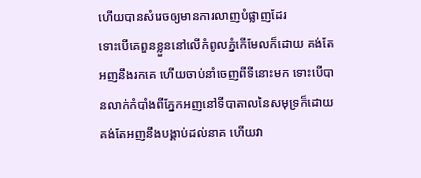ហើយបានសំរេចឲ្យមានការលាញបំផ្លាញដែរ
ទោះបើគេពួនខ្លួននៅលើកំពូលភ្នំកើមែលក៏ដោយ គង់តែអញនឹងរកគេ ហើយចាប់នាំចេញពីទីនោះមក ទោះបើបានលាក់កំបាំងពីភ្នែកអញនៅទីបាតាលនៃសមុទ្រក៏ដោយ គង់តែអញនឹងបង្គាប់ដល់នាគ ហើយវា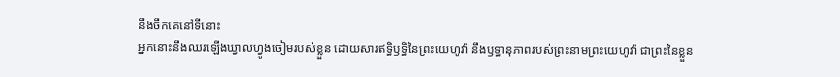នឹងចឹកគេនៅទីនោះ
អ្នកនោះនឹងឈរឡើងឃ្វាលហ្វូងចៀមរបស់ខ្លួន ដោយសារឥទ្ធិឫទ្ធិនៃព្រះយេហូវ៉ា នឹងឫទ្ធានុភាពរបស់ព្រះនាមព្រះយេហូវ៉ា ជាព្រះនៃខ្លួន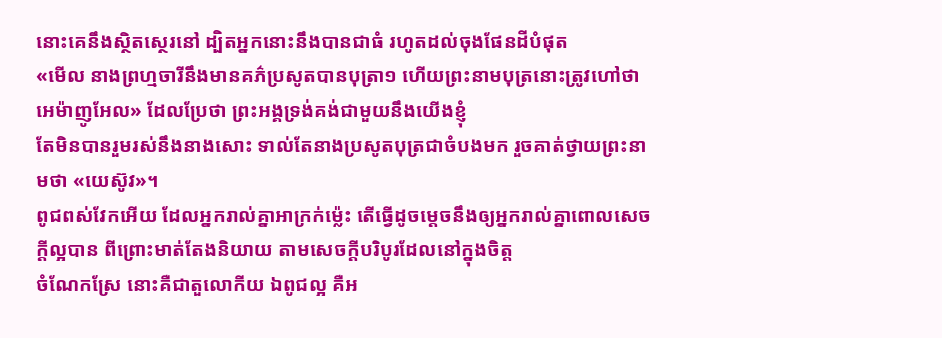នោះគេនឹងស្ថិតស្ថេរនៅ ដ្បិតអ្នកនោះនឹងបានជាធំ រហូតដល់ចុងផែនដីបំផុត
«មើល នាងព្រហ្មចារីនឹងមានគភ៌ប្រសូតបានបុត្រា១ ហើយព្រះនាមបុត្រនោះត្រូវហៅថា អេម៉ាញូអែល» ដែលប្រែថា ព្រះអង្គទ្រង់គង់ជាមួយនឹងយើងខ្ញុំ
តែមិនបានរួមរស់នឹងនាងសោះ ទាល់តែនាងប្រសូតបុត្រជាចំបងមក រួចគាត់ថ្វាយព្រះនាមថា «យេស៊ូវ»។
ពូជពស់វែកអើយ ដែលអ្នករាល់គ្នាអាក្រក់ម៉្លេះ តើធ្វើដូចម្តេចនឹងឲ្យអ្នករាល់គ្នាពោលសេចក្ដីល្អបាន ពីព្រោះមាត់តែងនិយាយ តាមសេចក្ដីបរិបូរដែលនៅក្នុងចិត្ត
ចំណែកស្រែ នោះគឺជាតួលោកីយ ឯពូជល្អ គឺអ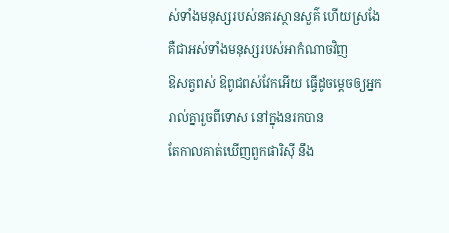ស់ទាំងមនុស្សរបស់នគរស្ថានសួគ៌ ហើយស្រងែ គឺជាអស់ទាំងមនុស្សរបស់អាកំណាចវិញ
ឱសត្វពស់ ឱពូជពស់វែកអើយ ធ្វើដូចម្តេចឲ្យអ្នករាល់គ្នារួចពីទោស នៅក្នុងនរកបាន
តែកាលគាត់ឃើញពួកផារិស៊ី នឹង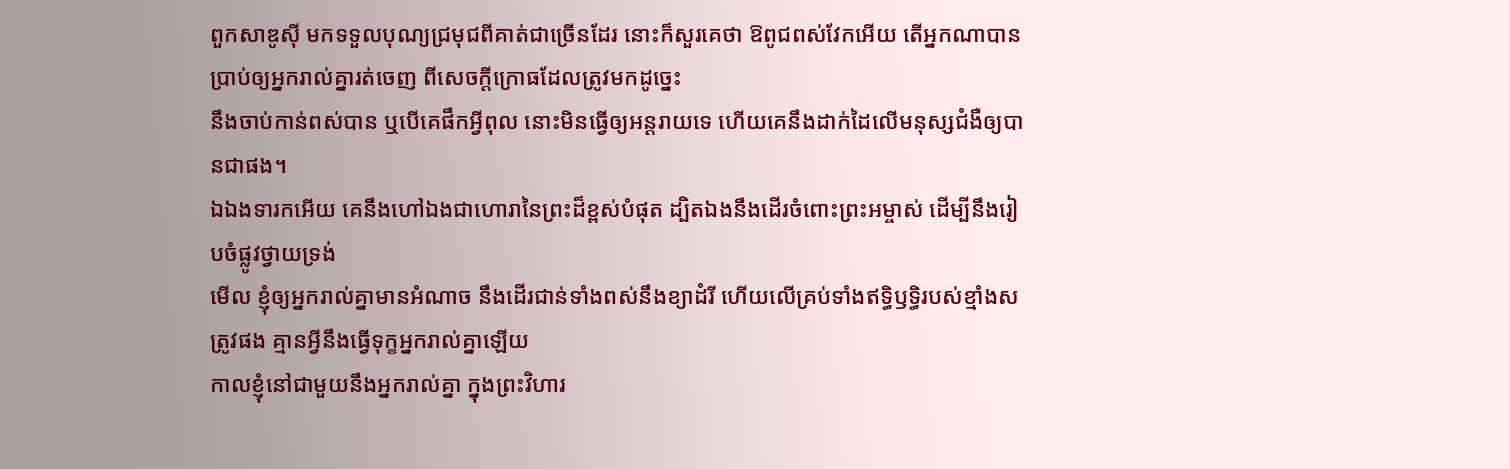ពួកសាឌូស៊ី មកទទួលបុណ្យជ្រមុជពីគាត់ជាច្រើនដែរ នោះក៏សួរគេថា ឱពូជពស់វែកអើយ តើអ្នកណាបានប្រាប់ឲ្យអ្នករាល់គ្នារត់ចេញ ពីសេចក្ដីក្រោធដែលត្រូវមកដូច្នេះ
នឹងចាប់កាន់ពស់បាន ឬបើគេផឹកអ្វីពុល នោះមិនធ្វើឲ្យអន្តរាយទេ ហើយគេនឹងដាក់ដៃលើមនុស្សជំងឺឲ្យបានជាផង។
ឯឯងទារកអើយ គេនឹងហៅឯងជាហោរានៃព្រះដ៏ខ្ពស់បំផុត ដ្បិតឯងនឹងដើរចំពោះព្រះអម្ចាស់ ដើម្បីនឹងរៀបចំផ្លូវថ្វាយទ្រង់
មើល ខ្ញុំឲ្យអ្នករាល់គ្នាមានអំណាច នឹងដើរជាន់ទាំងពស់នឹងខ្យាដំរី ហើយលើគ្រប់ទាំងឥទ្ធិឫទ្ធិរបស់ខ្មាំងសត្រូវផង គ្មានអ្វីនឹងធ្វើទុក្ខអ្នករាល់គ្នាឡើយ
កាលខ្ញុំនៅជាមួយនឹងអ្នករាល់គ្នា ក្នុងព្រះវិហារ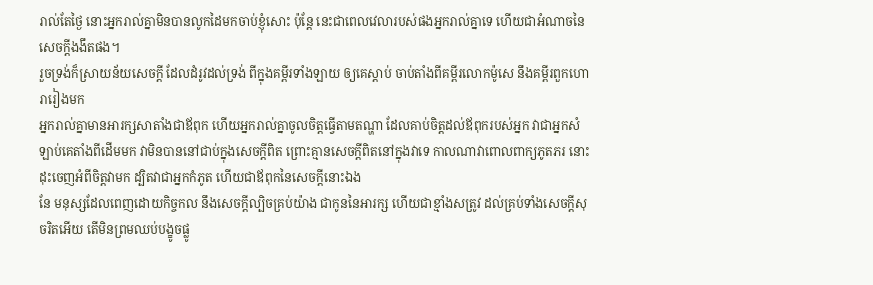រាល់តែថ្ងៃ នោះអ្នករាល់គ្នាមិនបានលូកដៃមកចាប់ខ្ញុំសោះ ប៉ុន្តែ នេះជាពេលវេលារបស់ផងអ្នករាល់គ្នាទេ ហើយជាអំណាចនៃសេចក្ដីងងឹតផង។
រួចទ្រង់ក៏ស្រាយន័យសេចក្ដី ដែលដំរូវដល់ទ្រង់ ពីក្នុងគម្ពីរទាំងឡាយ ឲ្យគេស្តាប់ ចាប់តាំងពីគម្ពីរលោកម៉ូសេ នឹងគម្ពីរពួកហោរារៀងមក
អ្នករាល់គ្នាមានអារក្សសាតាំងជាឪពុក ហើយអ្នករាល់គ្នាចូលចិត្តធ្វើតាមតណ្ហា ដែលគាប់ចិត្តដល់ឪពុករបស់អ្នក វាជាអ្នកសំឡាប់គេតាំងពីដើមមក វាមិនបាននៅជាប់ក្នុងសេចក្ដីពិត ព្រោះគ្មានសេចក្ដីពិតនៅក្នុងវាទេ កាលណាវាពោលពាក្យភូតភរ នោះដុះចេញអំពីចិត្តវាមក ដ្បិតវាជាអ្នកកំភូត ហើយជាឪពុកនៃសេចក្ដីនោះឯង
នែ មនុស្សដែលពេញដោយកិច្ចកល នឹងសេចក្ដីល្បិចគ្រប់យ៉ាង ជាកូននៃអារក្ស ហើយជាខ្មាំងសត្រូវ ដល់គ្រប់ទាំងសេចក្ដីសុចរិតអើយ តើមិនព្រមឈប់បង្ខូចផ្លូ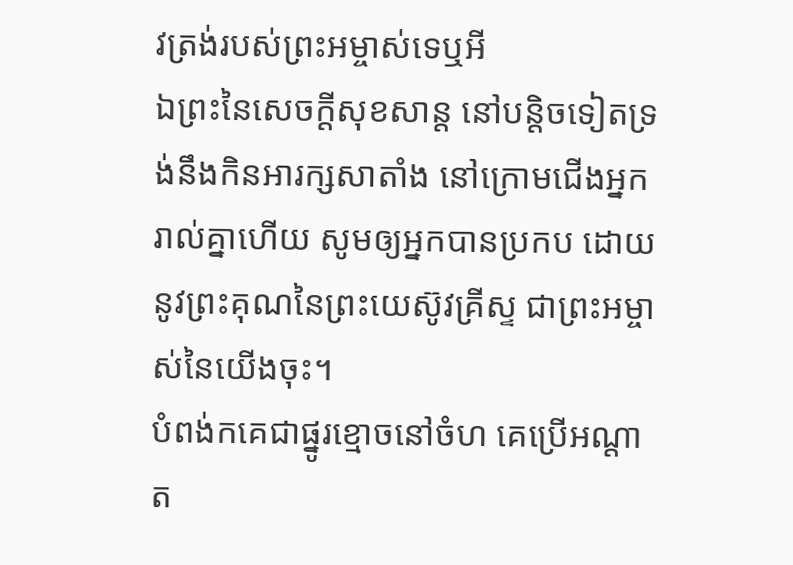វត្រង់របស់ព្រះអម្ចាស់ទេឬអី
ឯព្រះនៃសេចក្ដីសុខសាន្ត នៅបន្តិចទៀតទ្រង់នឹងកិនអារក្សសាតាំង នៅក្រោមជើងអ្នករាល់គ្នាហើយ សូមឲ្យអ្នកបានប្រកប ដោយនូវព្រះគុណនៃព្រះយេស៊ូវគ្រីស្ទ ជាព្រះអម្ចាស់នៃយើងចុះ។
បំពង់កគេជាផ្នូរខ្មោចនៅចំហ គេប្រើអណ្តាត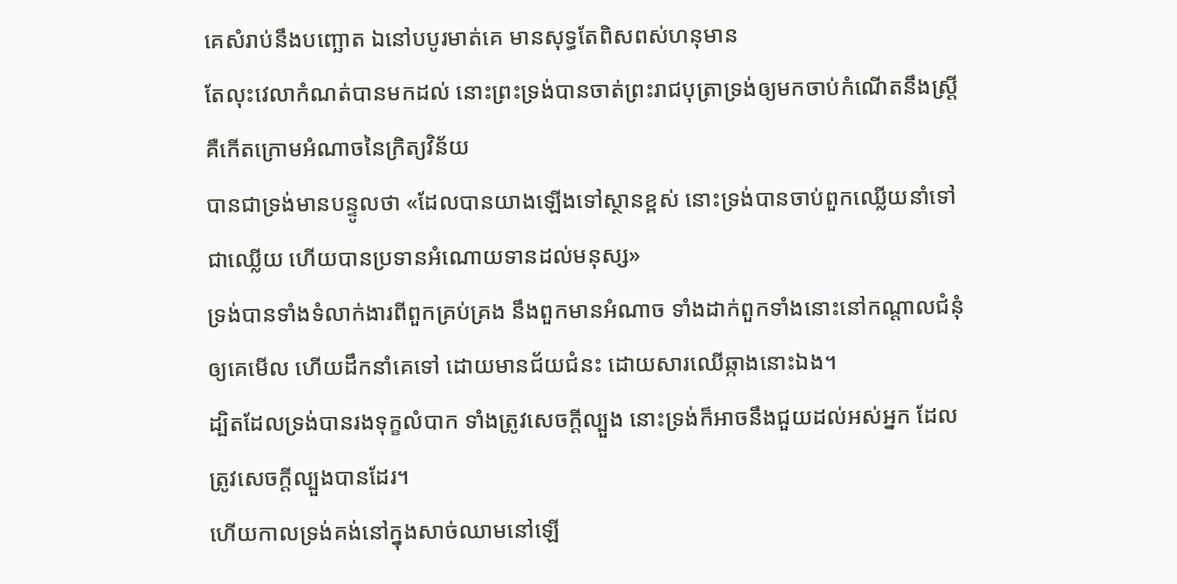គេសំរាប់នឹងបញ្ឆោត ឯនៅបបូរមាត់គេ មានសុទ្ធតែពិសពស់ហនុមាន
តែលុះវេលាកំណត់បានមកដល់ នោះព្រះទ្រង់បានចាត់ព្រះរាជបុត្រាទ្រង់ឲ្យមកចាប់កំណើតនឹងស្ត្រី គឺកើតក្រោមអំណាចនៃក្រិត្យវិន័យ
បានជាទ្រង់មានបន្ទូលថា «ដែលបានយាងឡើងទៅស្ថានខ្ពស់ នោះទ្រង់បានចាប់ពួកឈ្លើយនាំទៅជាឈ្លើយ ហើយបានប្រទានអំណោយទានដល់មនុស្ស»
ទ្រង់បានទាំងទំលាក់ងារពីពួកគ្រប់គ្រង នឹងពួកមានអំណាច ទាំងដាក់ពួកទាំងនោះនៅកណ្តាលជំនុំឲ្យគេមើល ហើយដឹកនាំគេទៅ ដោយមានជ័យជំនះ ដោយសារឈើឆ្កាងនោះឯង។
ដ្បិតដែលទ្រង់បានរងទុក្ខលំបាក ទាំងត្រូវសេចក្ដីល្បួង នោះទ្រង់ក៏អាចនឹងជួយដល់អស់អ្នក ដែលត្រូវសេចក្ដីល្បួងបានដែរ។
ហើយកាលទ្រង់គង់នៅក្នុងសាច់ឈាមនៅឡើ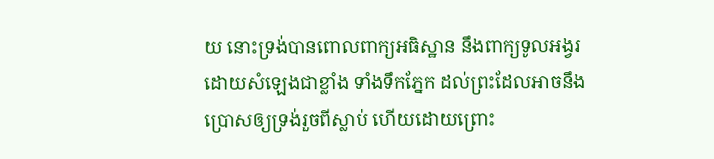យ នោះទ្រង់បានពោលពាក្យអធិស្ឋាន នឹងពាក្យទូលអង្វរ ដោយសំឡេងជាខ្លាំង ទាំងទឹកភ្នែក ដល់ព្រះដែលអាចនឹងប្រោសឲ្យទ្រង់រួចពីស្លាប់ ហើយដោយព្រោះ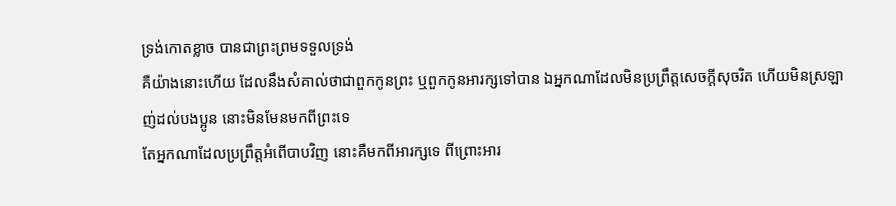ទ្រង់កោតខ្លាច បានជាព្រះព្រមទទួលទ្រង់
គឺយ៉ាងនោះហើយ ដែលនឹងសំគាល់ថាជាពួកកូនព្រះ ឬពួកកូនអារក្សទៅបាន ឯអ្នកណាដែលមិនប្រព្រឹត្តសេចក្ដីសុចរិត ហើយមិនស្រឡាញ់ដល់បងប្អូន នោះមិនមែនមកពីព្រះទេ
តែអ្នកណាដែលប្រព្រឹត្តអំពើបាបវិញ នោះគឺមកពីអារក្សទេ ពីព្រោះអារ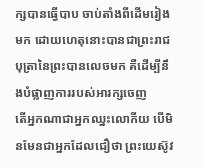ក្សបានធ្វើបាប ចាប់តាំងពីដើមរៀងមក ដោយហេតុនោះបានជាព្រះរាជបុត្រានៃព្រះបានលេចមក គឺដើម្បីនឹងបំផ្លាញការរបស់អារក្សចេញ
តើអ្នកណាជាអ្នកឈ្នះលោកីយ បើមិនមែនជាអ្នកដែលជឿថា ព្រះយេស៊ូវ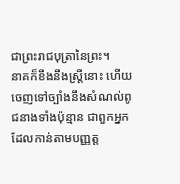ជាព្រះរាជបុត្រានៃព្រះ។
នាគក៏ខឹងនឹងស្ត្រីនោះ ហើយចេញទៅច្បាំងនឹងសំណល់ពូជនាងទាំងប៉ុន្មាន ជាពួកអ្នកដែលកាន់តាមបញ្ញត្ត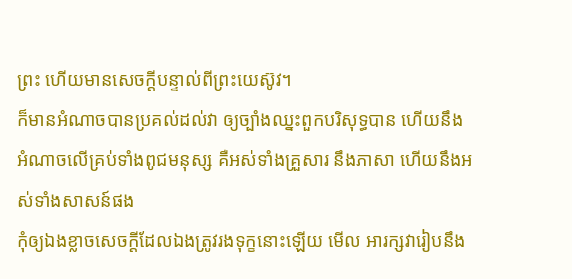ព្រះ ហើយមានសេចក្ដីបន្ទាល់ពីព្រះយេស៊ូវ។
ក៏មានអំណាចបានប្រគល់ដល់វា ឲ្យច្បាំងឈ្នះពួកបរិសុទ្ធបាន ហើយនឹងអំណាចលើគ្រប់ទាំងពូជមនុស្ស គឺអស់ទាំងគ្រួសារ នឹងភាសា ហើយនឹងអស់ទាំងសាសន៍ផង
កុំឲ្យឯងខ្លាចសេចក្ដីដែលឯងត្រូវរងទុក្ខនោះឡើយ មើល អារក្សវារៀបនឹង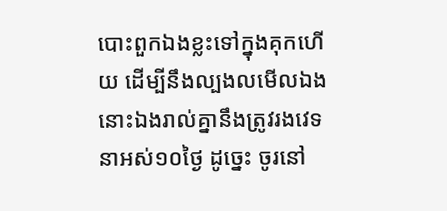បោះពួកឯងខ្លះទៅក្នុងគុកហើយ ដើម្បីនឹងល្បងលមើលឯង នោះឯងរាល់គ្នានឹងត្រូវរងវេទនាអស់១០ថ្ងៃ ដូច្នេះ ចូរនៅ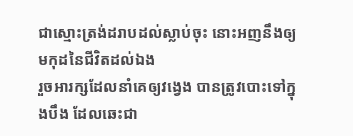ជាស្មោះត្រង់ដរាបដល់ស្លាប់ចុះ នោះអញនឹងឲ្យមកុដនៃជីវិតដល់ឯង
រួចអារក្សដែលនាំគេឲ្យវង្វេង បានត្រូវបោះទៅក្នុងបឹង ដែលឆេះជា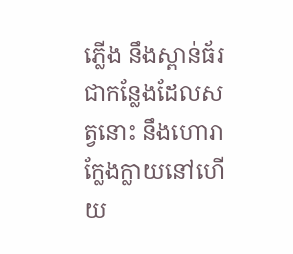ភ្លើង នឹងស្ពាន់ធ័រ ជាកន្លែងដែលសត្វនោះ នឹងហោរាក្លែងក្លាយនៅហើយ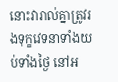នោះវារាល់គ្នាត្រូវរងទុក្ខវេទនាទាំងយប់ទាំងថ្ងៃ នៅអ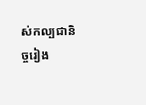ស់កល្បជានិច្ចរៀង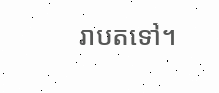រាបតទៅ។